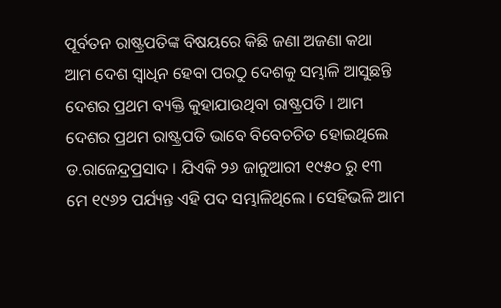ପୂର୍ବତନ ରାଷ୍ଟ୍ରପତିଙ୍କ ବିଷୟରେ କିଛି ଜଣା ଅଜଣା କଥା
ଆମ ଦେଶ ସ୍ୱାଧିନ ହେବା ପରଠୁ ଦେଶକୁ ସମ୍ଭାଳି ଆସୁଛନ୍ତି ଦେଶର ପ୍ରଥମ ବ୍ୟକ୍ତି କୁହାଯାଉଥିବା ରାଷ୍ଟ୍ରପତି । ଆମ ଦେଶର ପ୍ରଥମ ରାଷ୍ଟ୍ରପତି ଭାବେ ବିବେଚଚିତ ହୋଇଥିଲେ ଡ.ରାଜେନ୍ଦ୍ରପ୍ରସାଦ । ଯିଏକି ୨୬ ଜାନୁଆରୀ ୧୯୫୦ ରୁ ୧୩ ମେ ୧୯୬୨ ପର୍ଯ୍ୟନ୍ତ ଏହି ପଦ ସମ୍ଭାଳିଥିଲେ । ସେହିଭଳି ଆମ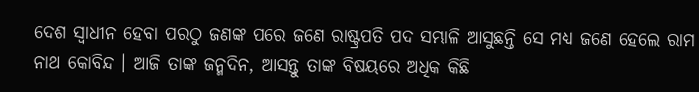ଦେଶ ସ୍ୱାଧୀନ ହେବା ପରଠୁ ଜଣଙ୍କ ପରେ ଜଣେ ରାଷ୍ଟ୍ରପତି ପଦ ସମ୍ଭାଳି ଆସୁଛନ୍ତି ସେ ମଧ୍ୟ ଜଣେ ହେଲେ ରାମ ନାଥ କୋବିନ୍ଦ । ଆଜି ତାଙ୍କ ଜନ୍ମଦିନ, ଆସନ୍ତୁ ତାଙ୍କ ବିଷୟରେ ଅଧିକ କିଛି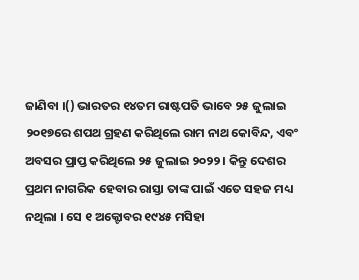ଜାଣିବା ।() ଭାରତର ୧୪ତମ ରାଷ୍ଟପତି ଭାବେ ୨୫ ଜୁଲାଇ ୨୦୧୭ରେ ଶପଥ ଗ୍ରହଣ କରିଥିଲେ ରାମ ନାଥ କୋବିନ୍ଦ, ଏବଂ ଅବସର ପ୍ରାପ୍ତ କରିଥିଲେ ୨୫ ଜୁଲାଇ ୨୦୨୨ । କିନ୍ତୁ ଦେଶର ପ୍ରଥମ ନାଗରିକ ହେବାର ରାସ୍ତା ତାଙ୍କ ପାଇଁ ଏତେ ସହଜ ମଧ୍ୟ ନଥିଲା । ସେ ୧ ଅକ୍ଟୋବର ୧୯୪୫ ମସିହା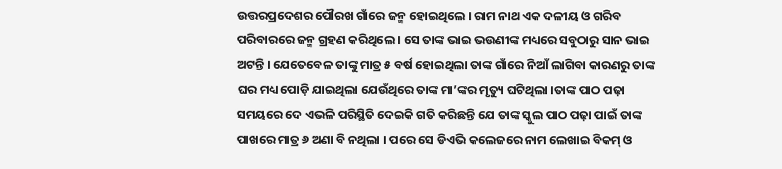ଉତ୍ତରପ୍ରଦେଶର ପୌରଖ ଗାଁରେ ଜନ୍ମ ହୋଇଥିଲେ । ରାମ ନାଥ ଏକ ଦଳୀୟ ଓ ଗରିବ ପରିବାରରେ ଜନ୍ମ ଗ୍ରହଣ କରିଥିଲେ । ସେ ତାଙ୍କ ଭାଇ ଭଉଣୀଙ୍କ ମଧ୍ୟରେ ସବୁଠାରୁ ସାନ ଭାଇ ଅଟନ୍ତି । ଯେତେବେଳ ତାଙ୍କୁ ମାତ୍ର ୫ ବର୍ଷ ହୋଇଥିଲା ତାଙ୍କ ଗାଁରେ ନିଆଁ ଲାଗିବା କାରଣରୁ ତାଙ୍କ ଘର ମଧ୍ୟ ପୋଡ଼ି ଯାଇଥିଲା ଯେଉଁଥିରେ ତାଙ୍କ ମା’ଙ୍କର ମୃତ୍ୟୁ ଘଟିଥିଲା ।ତାଙ୍କ ପାଠ ପଢ଼ା ସମୟରେ ଦେ ଏଭଳି ପରିସ୍ଥିତି ଦେଇକି ଗତି କରିଛନ୍ତି ଯେ ତାଙ୍କ ସ୍କୁଲ ପାଠ ପଢ଼ା ପାଇଁ ତାଙ୍କ ପାଖରେ ମାତ୍ର ୬ ଅଣା ବି ନଥିଲା । ପରେ ସେ ଡିଏଭି କଲେଜରେ ନାମ ଲେଖାଇ ବିକମ୍ ଓ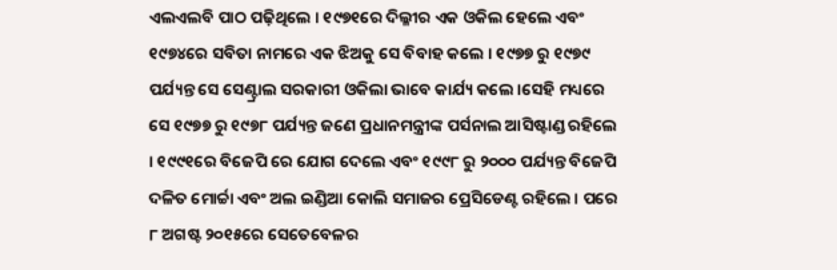ଏଲଏଲବି ପାଠ ପଢ଼ିଥିଲେ । ୧୯୭୧ରେ ଦିଲ୍ଳୀର ଏକ ଓକିଲ ହେଲେ ଏବଂ ୧୯୭୪ରେ ସବିତା ନାମରେ ଏକ ଝିଅକୁ ସେ ବିବାହ କଲେ । ୧୯୭୭ ରୁ ୧୯୭୯ ପର୍ଯ୍ୟନ୍ତ ସେ ସେଣ୍ଟ୍ରାଲ ସରକାରୀ ଓକିଲା ଭାବେ କାର୍ଯ୍ୟ କଲେ ।ସେହି ମଧ୍ୟରେ ସେ ୧୯୭୭ ରୁ ୧୯୭୮ ପର୍ଯ୍ୟନ୍ତ ଜଣେ ପ୍ରଧାନମନ୍ତ୍ରୀଙ୍କ ପର୍ସନାଲ ଆସିଷ୍ଟାଣ୍ଡ ରହିଲେ । ୧୯୯୧ରେ ବିଜେପି ରେ ଯୋଗ ଦେଲେ ଏବଂ ୧୯୯୮ ରୁ ୨୦୦୦ ପର୍ଯ୍ୟନ୍ତ ବିଜେପି ଦଳିତ ମୋର୍ଚ୍ଚା ଏବଂ ଅଲ ଇଣ୍ଡିଆ କୋଲି ସମାଜର ପ୍ରେସିଡେଣ୍ଟ ରହିଲେ । ପରେ ୮ ଅଗଷ୍ଟ ୨୦୧୫ରେ ସେତେବେଳର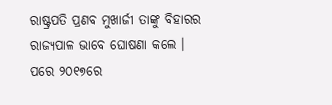ରାଷ୍ଟ୍ରପତି ପ୍ରଣବ ମୁଖାର୍ଜୀ ତାଙ୍କୁ ବିହାରର ରାଜ୍ୟପାଳ ଭାବେ ଘୋଷଣା କଲେ । ପରେ ୨୦୧୭ରେ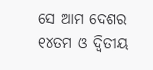ସେ ଆମ ଦେଶର ୧୪ତମ ଓ ଦ୍ୱିତୀୟ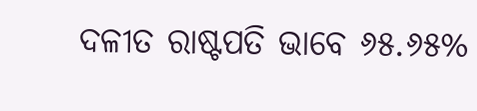ଦଳୀତ ରାଷ୍ଟପତି ଭାବେ ୬୫.୬୫%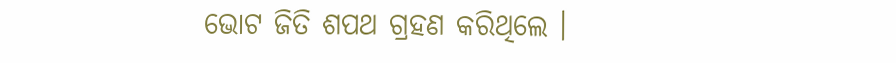ଭୋଟ ଜିତି ଶପଥ ଗ୍ରହଣ କରିଥିଲେ ।